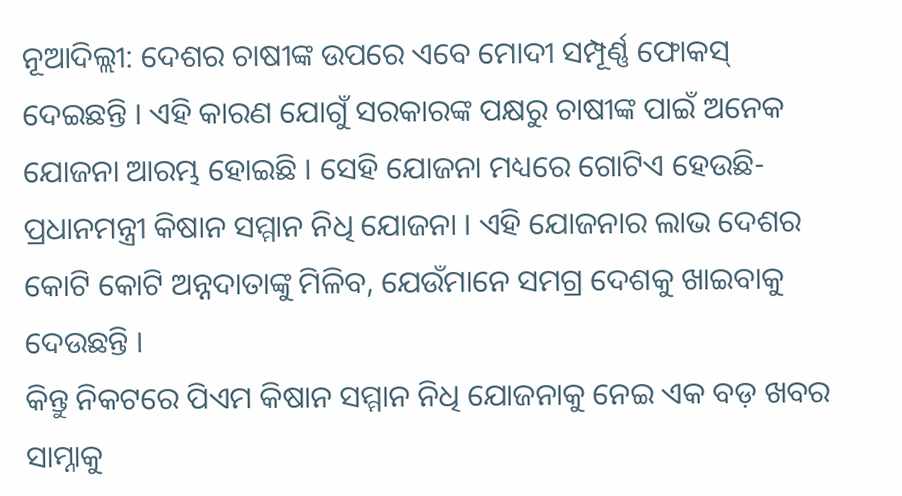ନୂଆଦିଲ୍ଲୀ: ଦେଶର ଚାଷୀଙ୍କ ଉପରେ ଏବେ ମୋଦୀ ସମ୍ପୂର୍ଣ୍ଣ ଫୋକସ୍ ଦେଇଛନ୍ତି । ଏହି କାରଣ ଯୋଗୁଁ ସରକାରଙ୍କ ପକ୍ଷରୁ ଚାଷୀଙ୍କ ପାଇଁ ଅନେକ ଯୋଜନା ଆରମ୍ଭ ହୋଇଛି । ସେହି ଯୋଜନା ମଧ୍ୟରେ ଗୋଟିଏ ହେଉଛି- ପ୍ରଧାନମନ୍ତ୍ରୀ କିଷାନ ସମ୍ମାନ ନିଧି ଯୋଜନା । ଏହି ଯୋଜନାର ଲାଭ ଦେଶର କୋଟି କୋଟି ଅନ୍ନଦାତାଙ୍କୁ ମିଳିବ, ଯେଉଁମାନେ ସମଗ୍ର ଦେଶକୁ ଖାଇବାକୁ ଦେଉଛନ୍ତି ।
କିନ୍ତୁ ନିକଟରେ ପିଏମ କିଷାନ ସମ୍ମାନ ନିଧି ଯୋଜନାକୁ ନେଇ ଏକ ବଡ଼ ଖବର ସାମ୍ନାକୁ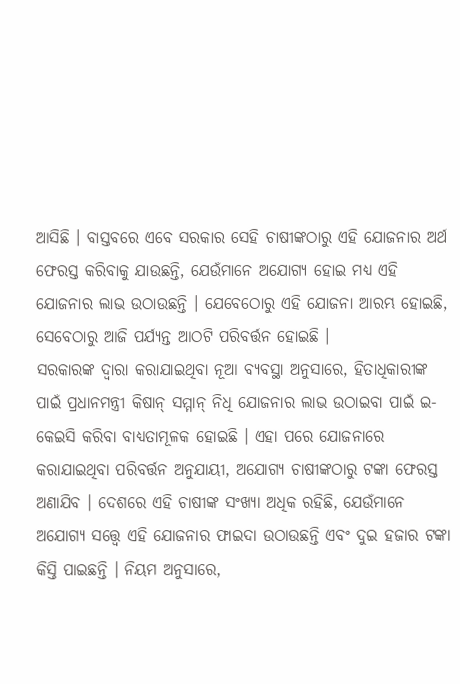ଆସିଛି । ବାସ୍ତବରେ ଏବେ ସରକାର ସେହି ଚାଷୀଙ୍କଠାରୁ ଏହି ଯୋଜନାର ଅର୍ଥ ଫେରସ୍ତ କରିବାକୁ ଯାଉଛନ୍ତି, ଯେଉଁମାନେ ଅଯୋଗ୍ୟ ହୋଇ ମଧ୍ୟ ଏହି ଯୋଜନାର ଲାଭ ଉଠାଉଛନ୍ତି । ଯେବେଠୋରୁ ଏହି ଯୋଜନା ଆରମ୍ଭ ହୋଇଛି, ସେବେଠାରୁ ଆଜି ପର୍ଯ୍ୟନ୍ତ ଆଠଟି ପରିବର୍ତ୍ତନ ହୋଇଛି ।
ସରକାରଙ୍କ ଦ୍ୱାରା କରାଯାଇଥିବା ନୂଆ ବ୍ୟବସ୍ଥା ଅନୁସାରେ, ହିତାଧିକାରୀଙ୍କ ପାଇଁ ପ୍ରଧାନମନ୍ତ୍ରୀ କିଷାନ୍ ସମ୍ମାନ୍ ନିଧି ଯୋଜନାର ଲାଭ ଉଠାଇବା ପାଇଁ ଇ-କେଇସି କରିବା ବାଧ୍ୟତାମୂଳକ ହୋଇଛି । ଏହା ପରେ ଯୋଜନାରେ କରାଯାଇଥିବା ପରିବର୍ତ୍ତନ ଅନୁଯାୟୀ, ଅଯୋଗ୍ୟ ଚାଷୀଙ୍କଠାରୁ ଟଙ୍କା ଫେରସ୍ତ ଅଣାଯିବ । ଦେଶରେ ଏହି ଚାଷୀଙ୍କ ସଂଖ୍ୟା ଅଧିକ ରହିଛି, ଯେଉଁମାନେ ଅଯୋଗ୍ୟ ସତ୍ତ୍ୱେ ଏହି ଯୋଜନାର ଫାଇଦା ଉଠାଉଛନ୍ତି ଏବଂ ଦୁଇ ହଜାର ଟଙ୍କା କିସ୍ତି ପାଇଛନ୍ତି । ନିୟମ ଅନୁସାରେ,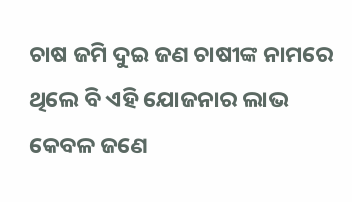ଚାଷ ଜମି ଦୁଇ ଜଣ ଚାଷୀଙ୍କ ନାମରେ ଥିଲେ ବି ଏହି ଯୋଜନାର ଲାଭ କେବଳ ଜଣେ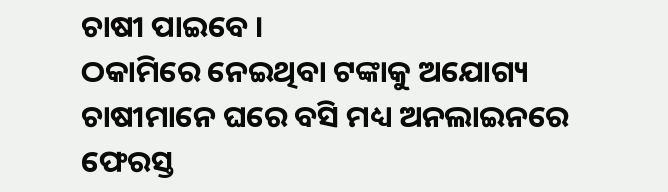ଚାଷୀ ପାଇବେ ।
ଠକାମିରେ ନେଇଥିବା ଟଙ୍କାକୁ ଅଯୋଗ୍ୟ ଚାଷୀମାନେ ଘରେ ବସି ମଧ୍ୟ ଅନଲାଇନରେ ଫେରସ୍ତ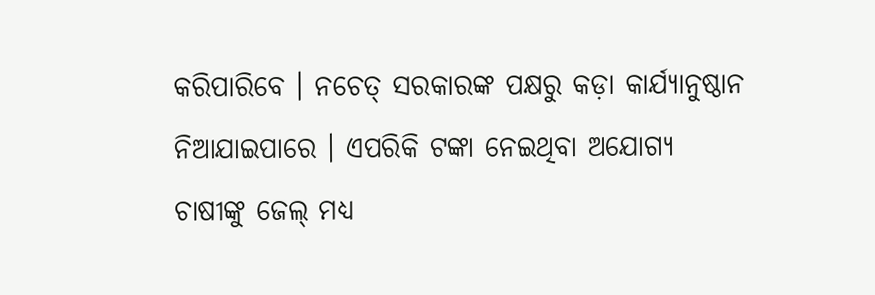କରିପାରିବେ । ନଚେତ୍ ସରକାରଙ୍କ ପକ୍ଷରୁ କଡ଼ା କାର୍ଯ୍ୟାନୁଷ୍ଠାନ ନିଆଯାଇପାରେ । ଏପରିକି ଟଙ୍କା ନେଇଥିବା ଅଯୋଗ୍ୟ ଚାଷୀଙ୍କୁ ଜେଲ୍ ମଧ୍ୟ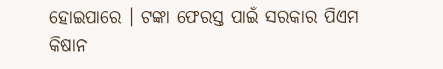ହୋଇପାରେ । ଟଙ୍କା ଫେରସ୍ତ ପାଇଁ ସରକାର ପିଏମ କିଷାନ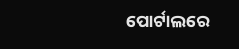ପୋର୍ଟାଲରେ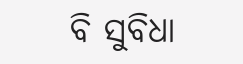ବି ସୁବିଧା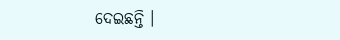ଦେଇଛନ୍ତି ।